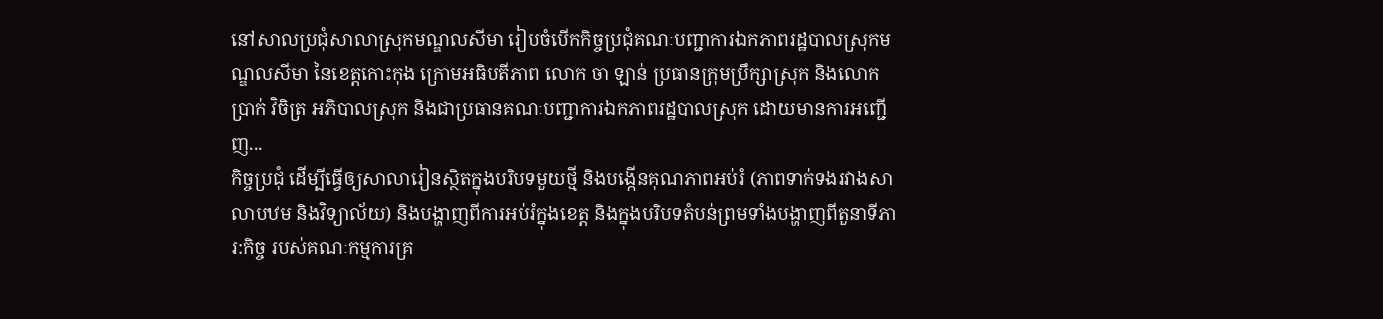នៅសាលប្រជុំសាលាស្រុកមណ្ឌលសីមា រៀបចំបើកកិច្ចប្រជុំគណៈបញ្ជាការឯកភាពរដ្ឋបាលស្រុកមណ្ឌលសីមា នៃខេត្តកោះកុង ក្រោមអធិបតីភាព លោក ចា ឡាន់ ប្រធានក្រុមប្រឹក្សាស្រុក និងលោក ប្រាក់ វិចិត្រ អភិបាលស្រុក និងជាប្រធានគណៈបញ្ជាការឯកភាពរដ្ឋបាលស្រុក ដោយមានការអញ្ជើញ...
កិច្ចប្រជុំ ដើម្បីធ្វើឲ្យសាលារៀនស្ថិតក្នុងបរិបទមួយថ្មី និងបង្កើនគុណភាពអប់រំ (ភាពទាក់ទងរវាងសាលាបឋម និងវិទ្យាល័យ) និងបង្ហាញពីការអប់រំក្នុងខេត្ត និងក្នុងបរិបទតំបន់ព្រមទាំងបង្ហាញពីតួនាទីភារ:កិច្ច របស់គណៈកម្មការគ្រ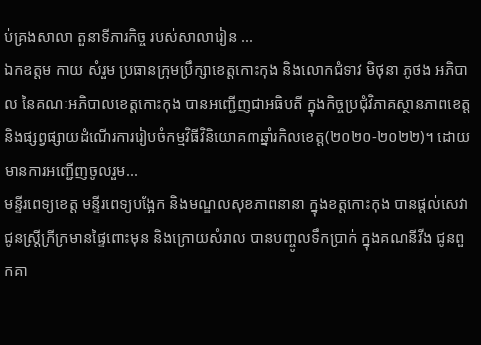ប់គ្រងសាលា តួនាទីភារកិច្ច របស់សាលារៀន ...
ឯកឧត្តម កាយ សំរួម ប្រធានក្រុមប្រឹក្សាខេត្តកោះកុង និងលោកជំទាវ មិថុនា ភូថង អភិបាល នៃគណៈអភិបាលខេត្តកោះកុង បានអញ្ជើញជាអធិបតី ក្នុងកិច្ចប្រជុំវិភាគស្ថានភាពខេត្ត និងផ្សព្វផ្សាយដំណើរការរៀបចំកម្មវិធីវិនិយោគ៣ឆ្នាំរកិលខេត្ត(២០២០-២០២២)។ ដោយមានការអញ្ជើញចូលរួម...
មន្ទីរពេទ្យខេត្ត មន្ទីរពេទ្យបង្អែក និងមណ្ឌលសុខភាពនានា ក្នុងខត្តកោះកុង បានផ្តល់សេវា ជូនស្ត្រីក្រីក្រមានផ្ទៃពោះមុន និងក្រោយសំរាល បានបញ្ចូលទឹកប្រាក់ ក្នុងគណនីវីង ជូនពួកគា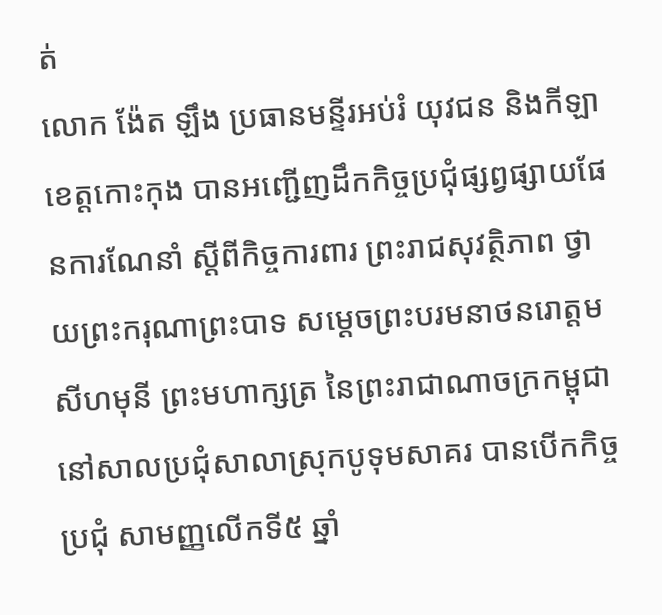ត់
លោក ង៉ែត ឡឹង ប្រធានមន្ទីរអប់រំ យុវជន និងកីឡាខេត្តកោះកុង បានអញ្ជើញដឹកកិច្ចប្រជុំផ្សព្វផ្សាយផែនការណែនាំ ស្តីពីកិច្ចការពារ ព្រះរាជសុវត្ថិភាព ថ្វាយព្រះករុណាព្រះបាទ សម្ដេចព្រះបរមនាថនរោត្ដមសីហមុនី ព្រះមហាក្សត្រ នៃព្រះរាជាណាចក្រកម្ពុជា
នៅសាលប្រជុំសាលាស្រុកបូទុមសាគរ បានបើកកិច្ចប្រជុំ សាមញ្ញលើកទី៥ ឆ្នាំ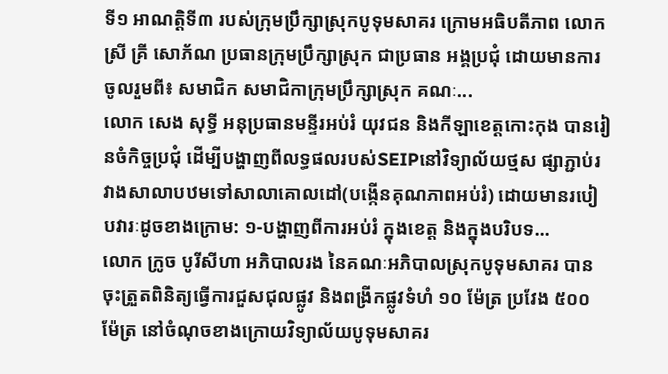ទី១ អាណត្តិទី៣ របស់ក្រុមប្រឹក្សាស្រុកបូទុមសាគរ ក្រោមអធិបតីភាព លោកស្រី គ្រី សោភ័ណ ប្រធានក្រុមប្រឹក្សាស្រុក ជាប្រធាន អង្គប្រជុំ ដោយមានការចូលរួមពី៖ សមាជិក សមាជិកាក្រុមប្រឹក្សាស្រុក គណៈ...
លោក សេង សុទ្ធី អនុប្រធានមន្ទីរអប់រំ យុវជន និងកីឡាខេត្តកោះកុង បានរៀនចំកិច្ចប្រជុំ ដើម្បីបង្ហាញពីលទ្ធផលរបស់SEIPនៅវិទ្យាល័យថ្មស ផ្សាភ្ជាប់រវាងសាលាបឋមទៅសាលាគោលដៅ(បង្កើនគុណភាពអប់រំ) ដោយមានរបៀបវារៈដូចខាងក្រោម: ១-បង្ហាញពីការអប់រំ ក្នុងខេត្ត និងក្នុងបរិបទ...
លោក ក្រូច បូរីសីហា អភិបាលរង នៃគណៈអភិបាលស្រុកបូទុមសាគរ បានចុះត្រួតពិនិត្យធ្វើការជួសជុលផ្លូវ និងពង្រីកផ្លូវទំហំ ១០ ម៉ែត្រ ប្រវែង ៥០០ ម៉ែត្រ នៅចំណុចខាងក្រោយវិទ្យាល័យបូទុមសាគរ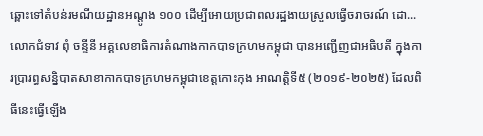ឆ្ពោះទៅតំបន់រមណីយដ្ឋានអណ្តូង ១០០ ដើម្បីអោយប្រជាពលរដ្ឋងាយស្រួលធ្វើចរាចរណ៍ ដោ...
លោកជំទាវ ពុំ ចន្ទីនី អគ្គលេខាធិការតំណាងកាកបាទក្រហមកម្ពុជា បានអញ្ជើញជាអធិបតី ក្នុងការប្រារព្ធសន្និបាតសាខាកាកបាទក្រហមកម្ពុជាខេត្តកោះកុង អាណត្តិទី៥ (២០១៩-២០២៥) ដែលពិធីនេះធ្វើឡើង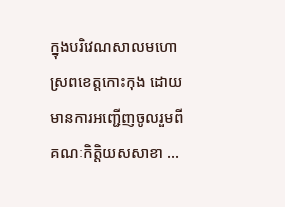ក្នុងបរិវេណសាលមហោស្រពខេត្តកោះកុង ដោយមានការអញ្ជើញចូលរួមពី គណៈកិត្តិយសសាខា ...